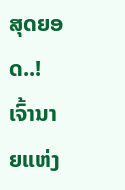ສຸດຍອດ..! ເຈົ້ານາຍແຫ່ງ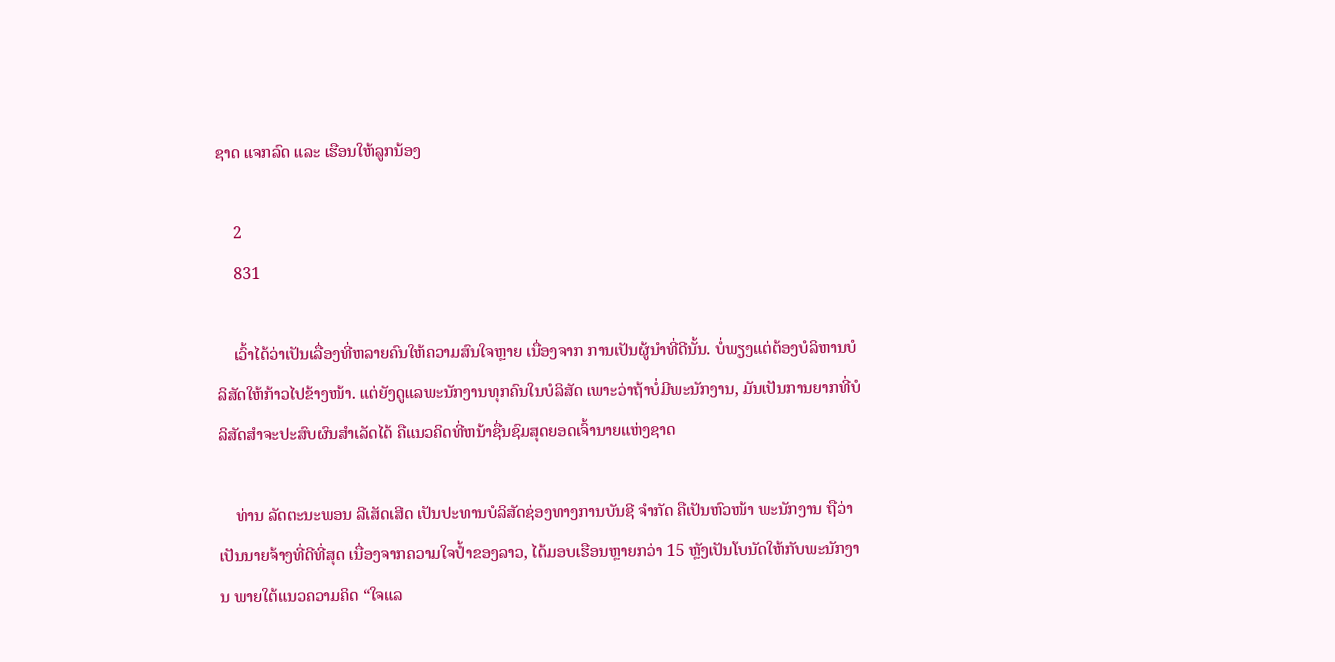ຊາດ ແຈກລົດ ແລະ ເຮືອນໃຫ້ລູກນ້ອງ

    2
    831

    ເວົ້າໄດ້ວ່າເປັນເລື່ອງທີ່ຫລາຍຄົນໃຫ້ຄວາມສົນໃຈຫຼາຍ ເນື່ອງຈາກ ການເປັນຜູ້ນໍາທີ່ດີນັ້ນ. ບໍ່ພຽງແຕ່ຕ້ອງບໍລິຫານບໍລິສັດໃຫ້ກ້າວໄປຂ້າງໜ້າ. ແຕ່ຍັງດູແລພະນັກງານທຸກຄົນໃນບໍລິສັດ ເພາະວ່າຖ້າບໍ່ມີພະນັກງານ, ມັນເປັນການຍາກທີ່ບໍລິສັດສຳຈະປະສົບຜົນສຳເລັດໄດ້ ຄືແນວຄິດທີ່ຫນ້າຊື່ນຊົມສຸດຍອດເຈົ້ານາຍແຫ່ງຊາດ

    ທ່ານ ລັດຕະນະພອນ ລີເສັດເສີດ ເປັນປະທານບໍລິສັດຊ່ອງທາງການບັນຊີ ຈຳກັດ ຄືເປັນຫົວໜ້າ ພະນັກງານ ຖືວ່າເປັນນາຍຈ້າງທີ່ດີທີ່ສຸດ ເນື່ອງຈາກຄວາມໃຈປ້ຳຂອງລາວ, ໄດ້ມອບເຮືອນຫຼາຍກວ່າ 15 ຫຼັງເປັນໂບນັດໃຫ້ກັບພະນັກງານ ພາຍໃຕ້ແນວຄວາມຄິດ “ໃຈແລ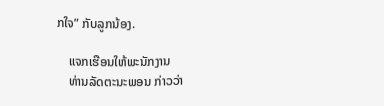ກໃຈ” ກັບລູກນ້ອງ.

    ແຈກເຮືອນໃຫ້ພະນັກງານ
    ທ່ານລັດຕະນະພອນ ກ່າວວ່າ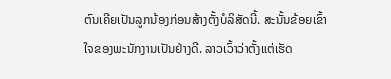ຕົນເຄີຍເປັນລູກນ້ອງກ່ອນສ້າງຕັ້ງບໍລິສັດນີ້. ສະນັ້ນຂ້ອຍເຂົ້າໃຈຂອງພະນັກງານເປັນຢ່າງດີ. ລາວເວົ້າວ່າຕັ້ງແຕ່ເຮັດ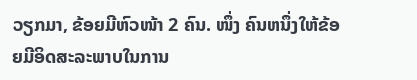ວຽກມາ, ຂ້ອຍມີຫົວໜ້າ 2 ຄົນ. ໜຶ່ງ ຄົນຫນຶ່ງໃຫ້ຂ້ອຍມີອິດສະລະພາບໃນການ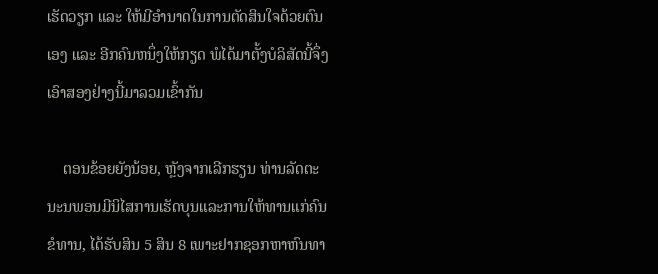ເຮັດວຽກ ແລະ ໃຫ້ມີອຳນາດໃນການຕັດສິນໃຈດ້ວຍຕົນເອງ ແລະ ອີກຄົນຫນຶ່ງໃຫ້ກຽດ ພໍໄດ້ມາຕັ້ງບໍລິສັດນີ້ຈຶ່ງເອົາສອງຢ່າງນີ້ມາລວມເຂົ້າກັນ

    ຕອນຂ້ອຍຍັງນ້ອຍ, ຫຼັງຈາກເລີກຮຽນ ທ່ານລັດຕະນະນພອນມີນິໄສການເຮັດບຸນແລະການໃຫ້ທານແກ່ຄົນຂໍທານ, ໄດ້ຮັບສິນ 5 ສິນ 8 ເພາະຢາກຊອກຫາຫົນທາ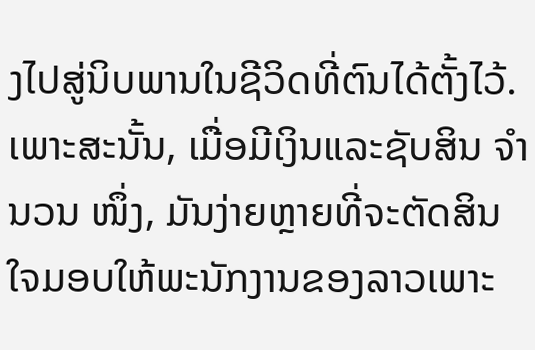ງໄປສູ່ນິບພານໃນຊີວິດທີ່ຕົນໄດ້ຕັ້ງໄວ້. ເພາະສະນັ້ນ, ເມື່ອມີເງິນແລະຊັບສິນ ຈຳ ນວນ ໜຶ່ງ, ມັນງ່າຍຫຼາຍທີ່ຈະຕັດສິນໃຈມອບໃຫ້ພະນັກງານຂອງລາວເພາະ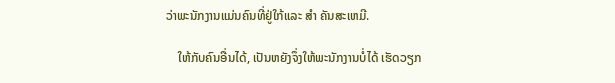ວ່າພະນັກງານແມ່ນຄົນທີ່ຢູ່ໃກ້ແລະ ສຳ ຄັນສະເຫມີ.

    ໃຫ້ກັບຄົນອື່ນໄດ້, ເປັນຫຍັງຈຶ່ງໃຫ້ພະນັກງານບໍ່ໄດ້ ເຮັດວຽກ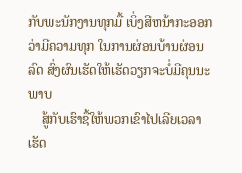ກັບພະນັກງານທຸກມື້ ເບິ່ງສີຫນ້າກະອອກວ່າມີຄວາມທຸກ ໃນການຜ່ອນບ້ານຜ່ອນລົດ ສົ່ງຜົນເຮັດໃຫ້ເຮັດວຽກຈະບໍ່ມີຄຸນນະພາບ
    ສູ້ກັບເຮົາຊື້ໃຫ້ພວກເຂົາໄປເລີຍເວລາເຮັດ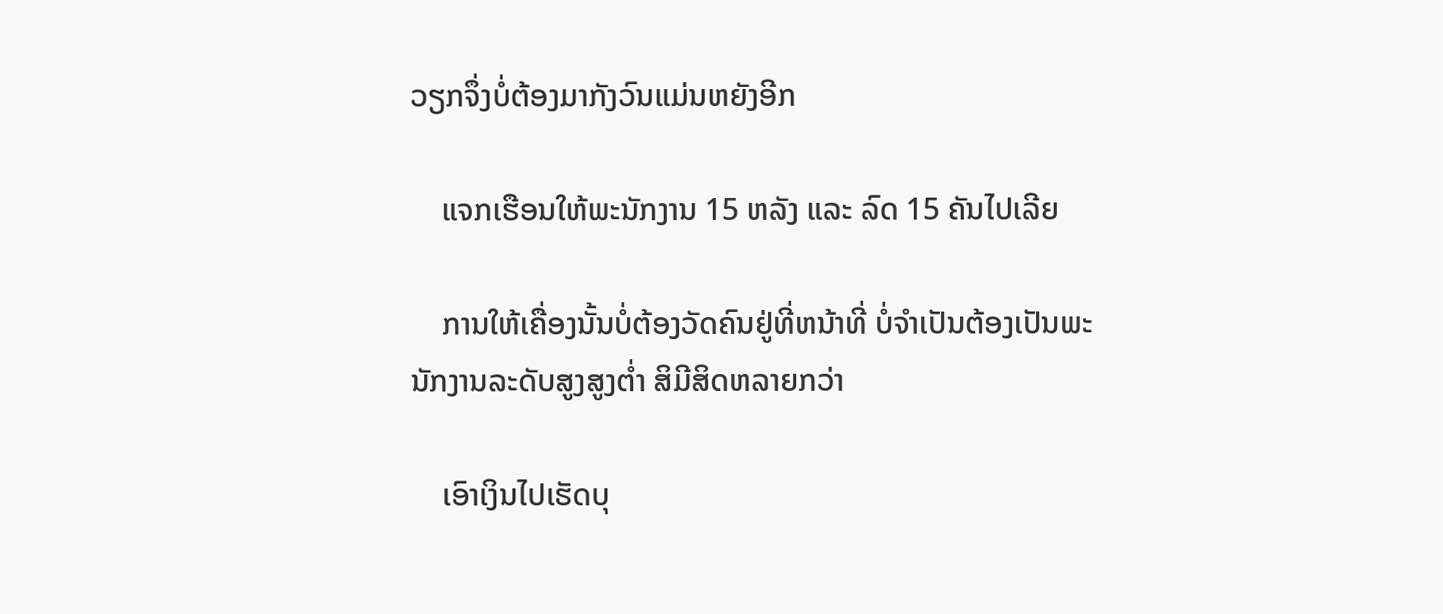ວຽກຈຶ່ງບໍ່ຕ້ອງມາກັງວົນແມ່ນຫຍັງອີກ

    ແຈກເຮືອນໃຫ້ພະນັກງານ 15 ຫລັງ ແລະ ລົດ 15 ຄັນໄປເລີຍ

    ການໃຫ້ເຄື່ອງນັ້ນບໍ່ຕ້ອງວັດຄົນຢູ່ທີ່ຫນ້າທີ່ ບໍ່ຈຳເປັນຕ້ອງເປັນພະນັກງານລະດັບສູງສູງຕ່ຳ ສິມີສິດຫລາຍກວ່າ

    ເອົາເງິນໄປເຮັດບຸ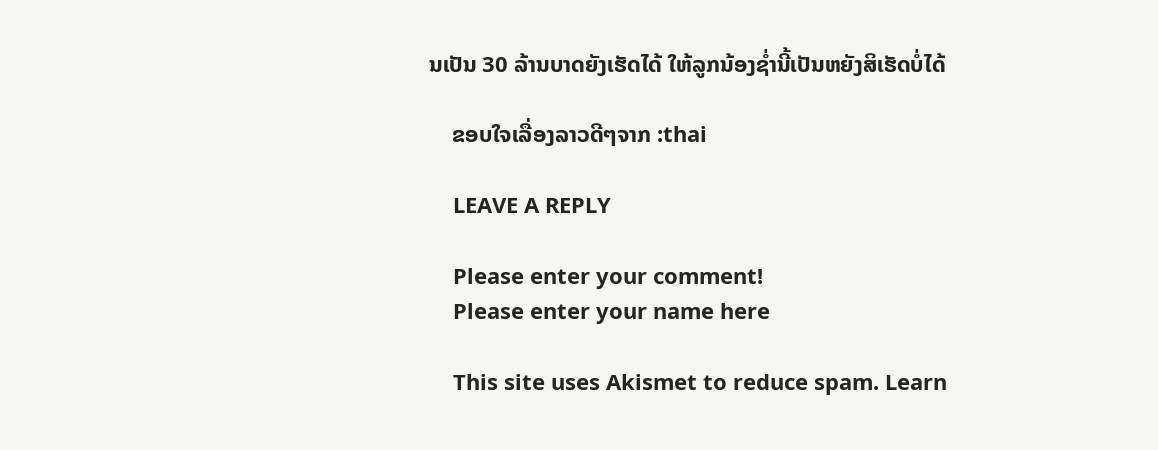ນເປັນ 30 ລ້ານບາດຍັງເຮັດໄດ້ ໃຫ້ລູກນ້ອງຊ່ຳນີ້ເປັນຫຍັງສິເຮັດບໍ່ໄດ້

    ຂອບໃຈເລື່ອງລາວດີໆຈາກ :thai

    LEAVE A REPLY

    Please enter your comment!
    Please enter your name here

    This site uses Akismet to reduce spam. Learn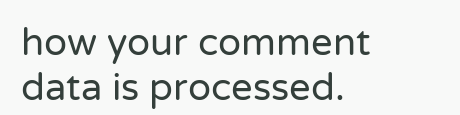how your comment data is processed.